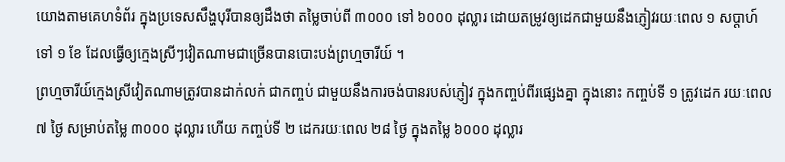យោងតាមគេហទំព័រ ក្នុងប្រទេសសឹង្ហបុរីបានឲ្យដឹងថា តម្លៃចាប់ពី ៣០០០ ទៅ ៦០០០ ដុល្លារ ដោយតម្រូវឲ្យដេកជាមួយនឹងភ្ញៀវរយៈពេល ១ សប្តាហ៍ ទៅ ១ ខែ ដែលធ្វើឲ្យក្មេងស្រីៗវៀតណាមជាច្រើនបានបោះបង់ព្រហ្មចារីយ៍ ។
ព្រហ្មចារីយ៍ក្មេងស្រីវៀតណាមត្រូវបានដាក់លក់ ជាកញ្ចប់ ជាមួយនឹងការចង់បានរបស់ភ្ញៀវ ក្នុងកញ្ចប់ពីរផ្សេងគ្នា ក្នុងនោះ កញ្ចប់ទី ១ ត្រូវដេក រយៈពេល ៧ ថ្ងៃ សម្រាប់តម្លៃ ៣០០០ ដុល្លារ ហើយ កញ្ចប់ទី ២ ដេករយៈពេល ២៨ ថ្ងៃ ក្នុងតម្លៃ ៦០០០ ដុល្លារ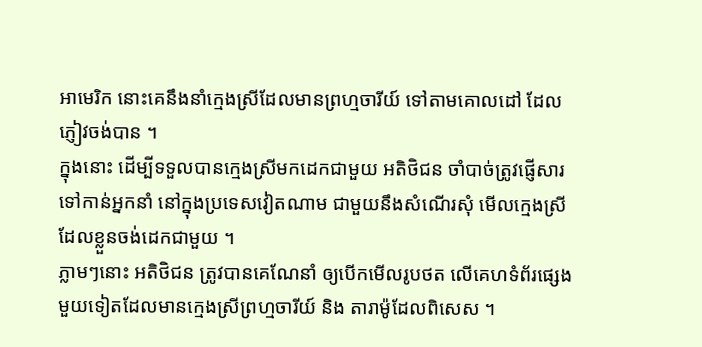អាមេរិក នោះគេនឹងនាំក្មេងស្រីដែលមានព្រហ្មចារីយ៍ ទៅតាមគោលដៅ ដែលភ្ញៀវចង់បាន ។
ក្នុងនោះ ដើម្បីទទួលបានក្មេងស្រីមកដេកជាមួយ អតិថិជន ចាំបាច់ត្រូវផ្ញើសារ ទៅកាន់អ្នកនាំ នៅក្នុងប្រទេសវៀតណាម ជាមួយនឹងសំណើរសុំ មើលក្មេងស្រីដែលខ្លួនចង់ដេកជាមួយ ។
ភ្លាមៗនោះ អតិថិជន ត្រូវបានគេណែនាំ ឲ្យបើកមើលរូបថត លើគេហទំព័រផ្សេងមួយទៀតដែលមានក្មេងស្រីព្រហ្មចារីយ៍ និង តារាម៉ូដែលពិសេស ។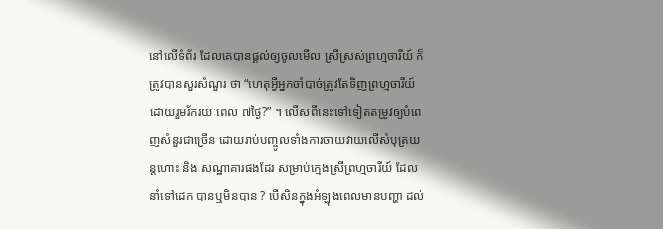នៅលើទំព័រ ដែលគេបានផ្តល់ឲ្យចូលមើល ស្រីស្រស់ព្រហ្មចារីយ៍ ក៏ត្រូវបានសួរសំណួរ ថា “ហេតុអ្វីអ្នកចាំបាច់ត្រូវតែទិញព្រហ្មចារីយ៍ ដោយរួមរ័ករយៈពេល ៧ថ្ងៃ?” ។ លើសពីនេះទៅទៀតតម្រូវឲ្យបំពេញសំនួរជាច្រើន ដោយរាប់បញ្ចូលទាំងការចាយវាយលើសំបុត្រយន្តហោះ និង សណ្ឋាគារផងដែរ សម្រាប់ក្មេងស្រីព្រហ្មចារីយ៍ ដែលនាំទៅដេក បានឬមិនបាន ? បើសិនក្នុងអំឡុងពេលមានបញ្ហា ដល់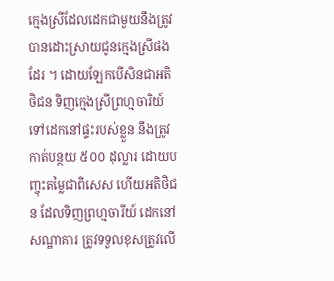ក្មេងស្រីដែលដេកជាមួយនឹងត្រូវបានដោះស្រាយជូនក្មេងស្រីផងដែរ ។ ដោយឡែកបើសិនជាអតិថិជន ទិញក្មេងស្រីព្រហ្មចារិយ៍ ទៅដេកនៅផ្ទះរបស់ខ្លួន នឹងត្រូវកាត់បន្ថយ ៥០០ ដុល្លារ ដោយបញ្ចុះតម្លៃជាពិសេស ហើយអតិថិជន ដែលទិញព្រហ្មចារីយ៍ ដេកនៅសណ្ឋាគារ ត្រូវទទួលខុសត្រូវលើ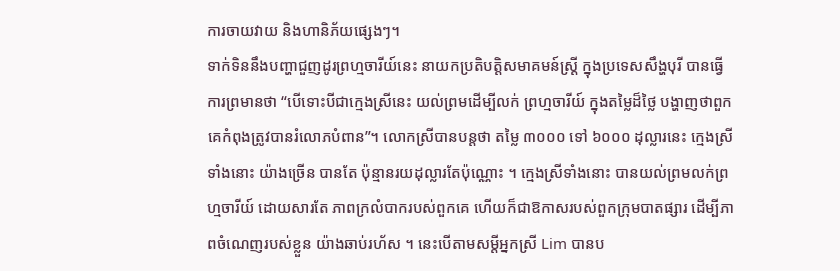ការចាយវាយ និងហានិភ័យផ្សេងៗ។
ទាក់ទិននឹងបញ្ហាជួញដូរព្រហ្មចារីយ៍នេះ នាយកប្រតិបត្តិសមាគមន៍ស្ត្រី ក្នុងប្រទេសសឹង្ហបុរី បានធ្វើការព្រមានថា “បើទោះបីជាក្មេងស្រីនេះ យល់ព្រមដើម្បីលក់ ព្រហ្មចារីយ៍ ក្នុងតម្លៃដ៏ថ្លៃ បង្ហាញថាពួកគេកំពុងត្រូវបានរំលោភបំពាន”។ លោកស្រីបានបន្តថា តម្លៃ ៣០០០ ទៅ ៦០០០ ដុល្លារនេះ ក្មេងស្រីទាំងនោះ យ៉ាងច្រើន បានតែ ប៉ុន្មានរយដុល្លារតែប៉ុណ្ណោះ ។ ក្មេងស្រីទាំងនោះ បានយល់ព្រមលក់ព្រហ្មចារីយ៍ ដោយសារតែ ភាពក្រលំបាករបស់ពួកគេ ហើយក៏ជាឱកាសរបស់ពួកក្រុមបាតផ្សារ ដើម្បីភាពចំណេញរបស់ខ្លួន យ៉ាងឆាប់រហ័ស ។ នេះបើតាមសម្តីអ្នកស្រី Lim បានប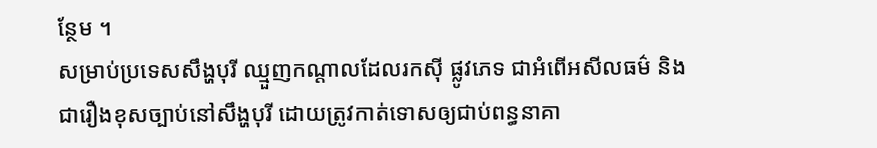ន្ថែម ។
សម្រាប់ប្រទេសសឹង្ហបុរី ឈ្មួញកណ្តាលដែលរកស៊ី ផ្លូវភេទ ជាអំពើអសីលធម៌ និងជារឿងខុសច្បាប់នៅសឹង្ហបុរី ដោយត្រូវកាត់ទោសឲ្យជាប់ពន្ធនាគា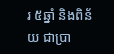រ ៥ឆ្នាំ និងពិន័យ ជាប្រា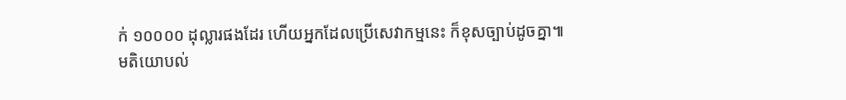ក់ ១០០០០ ដុល្លារផងដែរ ហើយអ្នកដែលប្រើសេវាកម្មនេះ ក៏ខុសច្បាប់ដូចគ្នា៕
មតិយោបល់